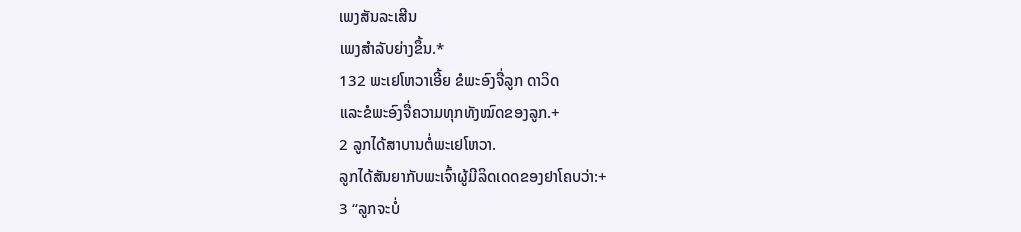ເພງສັນລະເສີນ
ເພງສຳລັບຍ່າງຂຶ້ນ.*
132 ພະເຢໂຫວາເອີ້ຍ ຂໍພະອົງຈື່ລູກ ດາວິດ
ແລະຂໍພະອົງຈື່ຄວາມທຸກທັງໝົດຂອງລູກ.+
2 ລູກໄດ້ສາບານຕໍ່ພະເຢໂຫວາ.
ລູກໄດ້ສັນຍາກັບພະເຈົ້າຜູ້ມີລິດເດດຂອງຢາໂຄບວ່າ:+
3 “ລູກຈະບໍ່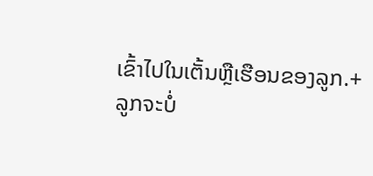ເຂົ້າໄປໃນເຕັ້ນຫຼືເຮືອນຂອງລູກ.+
ລູກຈະບໍ່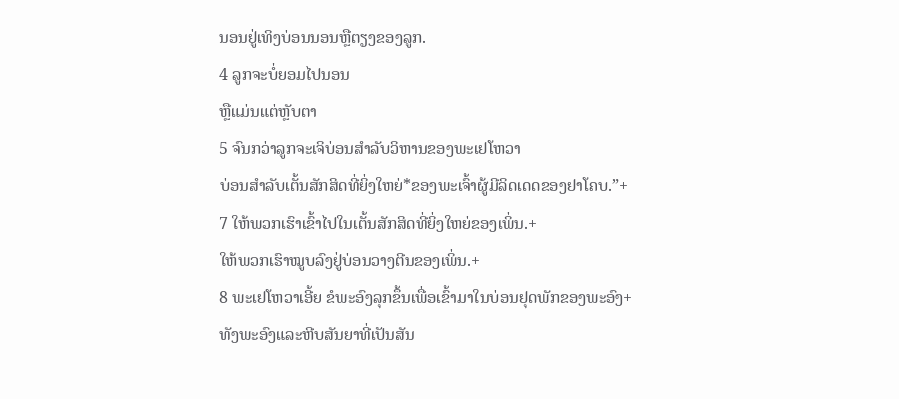ນອນຢູ່ເທິງບ່ອນນອນຫຼືຕຽງຂອງລູກ.
4 ລູກຈະບໍ່ຍອມໄປນອນ
ຫຼືແມ່ນແຕ່ຫຼັບຕາ
5 ຈົນກວ່າລູກຈະເຈິບ່ອນສຳລັບວິຫານຂອງພະເຢໂຫວາ
ບ່ອນສຳລັບເຕັ້ນສັກສິດທີ່ຍິ່ງໃຫຍ່*ຂອງພະເຈົ້າຜູ້ມີລິດເດດຂອງຢາໂຄບ.”+
7 ໃຫ້ພວກເຮົາເຂົ້າໄປໃນເຕັ້ນສັກສິດທີ່ຍິ່ງໃຫຍ່ຂອງເພິ່ນ.+
ໃຫ້ພວກເຮົາໝູບລົງຢູ່ບ່ອນວາງຕີນຂອງເພິ່ນ.+
8 ພະເຢໂຫວາເອີ້ຍ ຂໍພະອົງລຸກຂຶ້ນເພື່ອເຂົ້າມາໃນບ່ອນຢຸດພັກຂອງພະອົງ+
ທັງພະອົງແລະຫີບສັນຍາທີ່ເປັນສັນ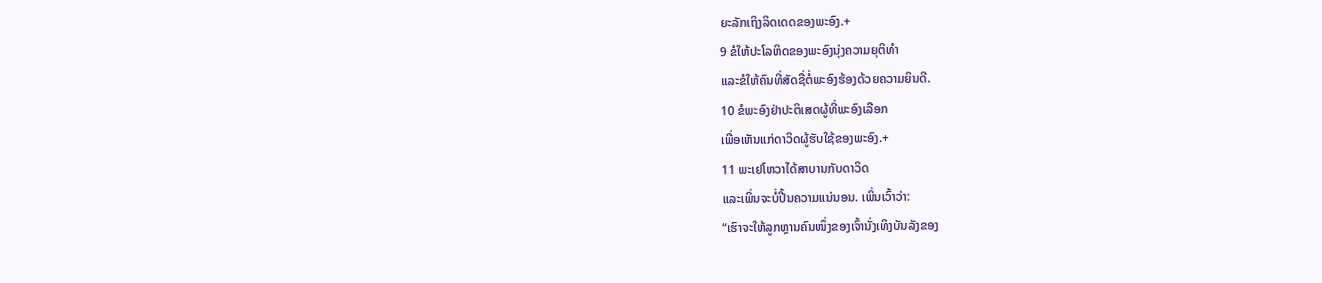ຍະລັກເຖິງລິດເດດຂອງພະອົງ.+
9 ຂໍໃຫ້ປະໂລຫິດຂອງພະອົງນຸ່ງຄວາມຍຸຕິທຳ
ແລະຂໍໃຫ້ຄົນທີ່ສັດຊື່ຕໍ່ພະອົງຮ້ອງດ້ວຍຄວາມຍິນດີ.
10 ຂໍພະອົງຢ່າປະຕິເສດຜູ້ທີ່ພະອົງເລືອກ
ເພື່ອເຫັນແກ່ດາວິດຜູ້ຮັບໃຊ້ຂອງພະອົງ.+
11 ພະເຢໂຫວາໄດ້ສາບານກັບດາວິດ
ແລະເພິ່ນຈະບໍ່ປີ້ນຄວາມແນ່ນອນ. ເພິ່ນເວົ້າວ່າ:
“ເຮົາຈະໃຫ້ລູກຫຼານຄົນໜຶ່ງຂອງເຈົ້ານັ່ງເທິງບັນລັງຂອງ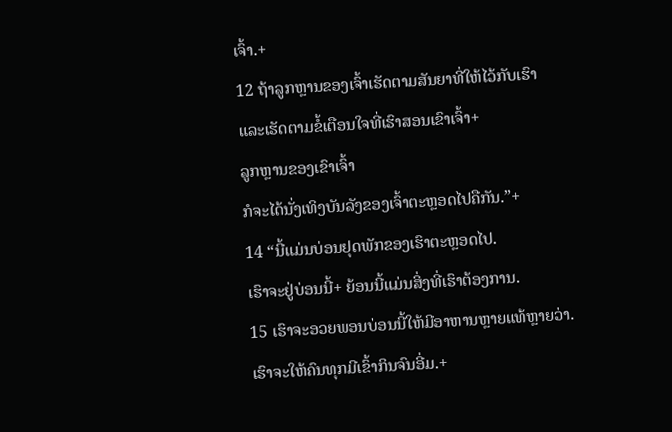ເຈົ້າ.+
12 ຖ້າລູກຫຼານຂອງເຈົ້າເຮັດຕາມສັນຍາທີ່ໃຫ້ໄວ້ກັບເຮົາ
ແລະເຮັດຕາມຂໍ້ເຕືອນໃຈທີ່ເຮົາສອນເຂົາເຈົ້າ+
ລູກຫຼານຂອງເຂົາເຈົ້າ
ກໍຈະໄດ້ນັ່ງເທິງບັນລັງຂອງເຈົ້າຕະຫຼອດໄປຄືກັນ.”+
14 “ນີ້ແມ່ນບ່ອນຢຸດພັກຂອງເຮົາຕະຫຼອດໄປ.
ເຮົາຈະຢູ່ບ່ອນນີ້+ ຍ້ອນນີ້ແມ່ນສິ່ງທີ່ເຮົາຕ້ອງການ.
15 ເຮົາຈະອວຍພອນບ່ອນນີ້ໃຫ້ມີອາຫານຫຼາຍແທ້ຫຼາຍວ່າ.
ເຮົາຈະໃຫ້ຄົນທຸກມີເຂົ້າກິນຈົນອີ່ມ.+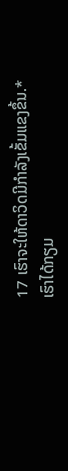17 ເຮົາຈະໃຫ້ດາວິດມີກຳລັງເຂັ້ມແຂງຂຶ້ນ.*
ເຮົາໄດ້ກຽມ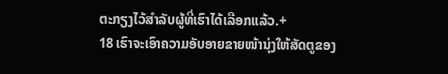ຕະກຽງໄວ້ສຳລັບຜູ້ທີ່ເຮົາໄດ້ເລືອກແລ້ວ.+
18 ເຮົາຈະເອົາຄວາມອັບອາຍຂາຍໜ້ານຸ່ງໃຫ້ສັດຕູຂອງ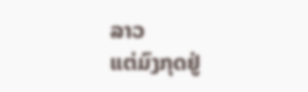ລາວ
ແຕ່ມົງກຸດຢູ່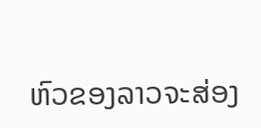ຫົວຂອງລາວຈະສ່ອງ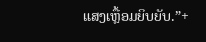ແສງເຫຼື້ອມຍິບຍັບ.”+